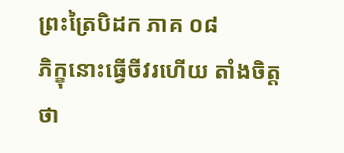ព្រះត្រៃបិដក ភាគ ០៨
ភិក្ខុនោះធ្វើចីវរហើយ តាំងចិត្តថា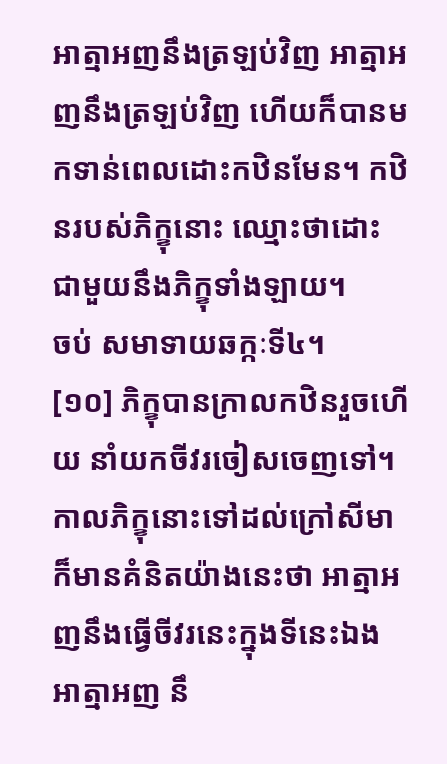អាត្មាអញនឹងត្រឡប់វិញ អាត្មាអញនឹងត្រឡប់វិញ ហើយក៏បានមកទាន់ពេលដោះកឋិនមែន។ កឋិនរបស់ភិក្ខុនោះ ឈ្មោះថាដោះ ជាមួយនឹងភិក្ខុទាំងឡាយ។
ចប់ សមាទាយឆក្កៈទី៤។
[១០] ភិក្ខុបានក្រាលកឋិនរួចហើយ នាំយកចីវរចៀសចេញទៅ។ កាលភិក្ខុនោះទៅដល់ក្រៅសីមា ក៏មានគំនិតយ៉ាងនេះថា អាត្មាអញនឹងធ្វើចីវរនេះក្នុងទីនេះឯង អាត្មាអញ នឹ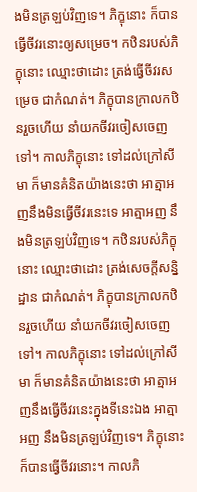ងមិនត្រឡប់វិញទេ។ ភិក្ខុនោះ ក៏បានធ្វើចីវរនោះឲ្យសម្រេច។ កឋិនរបស់ភិក្ខុនោះ ឈ្មោះថាដោះ ត្រង់ធ្វើចីវរសម្រេច ជាកំណត់។ ភិក្ខុបានក្រាលកឋិនរួចហើយ នាំយកចីវរចៀសចេញទៅ។ កាលភិក្ខុនោះ ទៅដល់ក្រៅសីមា ក៏មានគំនិតយ៉ាងនេះថា អាត្មាអញនឹងមិនធ្វើចីវរនេះទេ អាត្មាអញ នឹងមិនត្រឡប់វិញទេ។ កឋិនរបស់ភិក្ខុនោះ ឈ្មោះថាដោះ ត្រង់សេចក្តីសន្និដ្ឋាន ជាកំណត់។ ភិក្ខុបានក្រាលកឋិនរួចហើយ នាំយកចីវរចៀសចេញទៅ។ កាលភិក្ខុនោះ ទៅដល់ក្រៅសីមា ក៏មានគំនិតយ៉ាងនេះថា អាត្មាអញនឹងធ្វើចីវរនេះក្នុងទីនេះឯង អាត្មាអញ នឹងមិនត្រឡប់វិញទេ។ ភិក្ខុនោះ ក៏បានធ្វើចីវរនោះ។ កាលភិ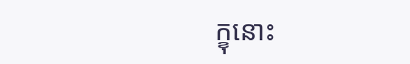ក្ខុនោះ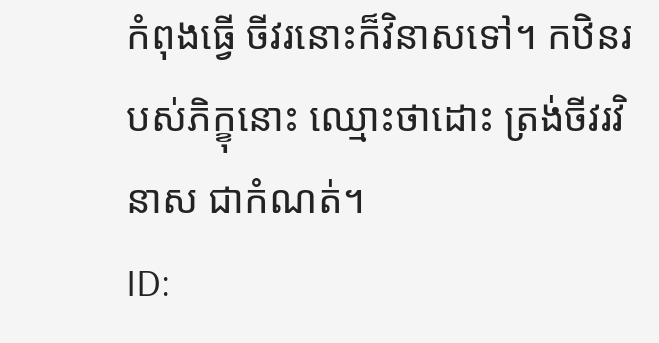កំពុងធ្វើ ចីវរនោះក៏វិនាសទៅ។ កឋិនរបស់ភិក្ខុនោះ ឈ្មោះថាដោះ ត្រង់ចីវរវិនាស ជាកំណត់។
ID: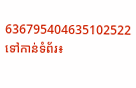636795404635102522
ទៅកាន់ទំព័រ៖